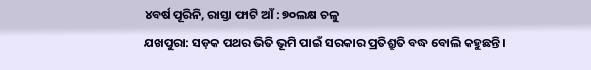୪ବର୍ଷ ପୂରିନି, ରାସ୍ତା ଫାଟି ଆଁ : ୭୦ଲକ୍ଷ ଚଳୁ
ଯଖପୁରା: ସଡ଼କ ପଥର ଭିତି ଭୂମି ପାଇଁ ସରକାର ପ୍ରତିଶ୍ରୁତି ବଦ୍ଧ ବୋଲି କହୁଛନ୍ତି ।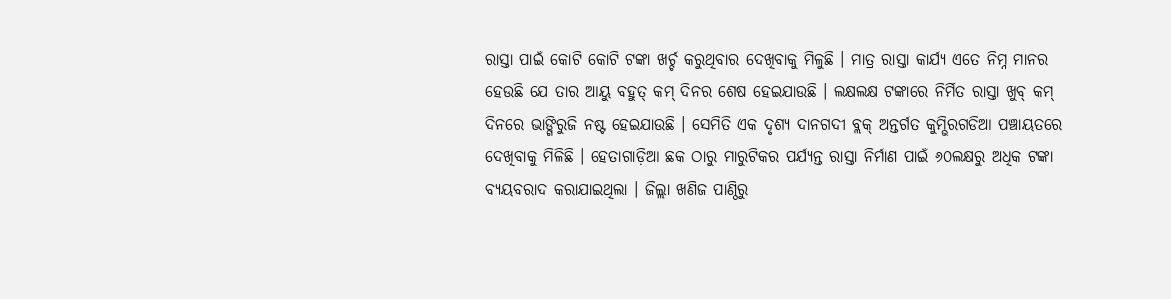ରାସ୍ତା ପାଇଁ କୋଟି କୋଟି ଟଙ୍କା ଖର୍ଚ୍ଚ କରୁଥିବାର ଦେଖିବାକୁ ମିଳୁଛି । ମାତ୍ର ରାସ୍ତା କାର୍ଯ୍ୟ ଏତେ ନିମ୍ନ ମାନର ହେଉଛି ଯେ ତାର ଆୟୁ ବହୁତ୍ କମ୍ ଦିନର ଶେଷ ହେଇଯାଉଛି । ଲକ୍ଷଲକ୍ଷ ଟଙ୍କାରେ ନିର୍ମିତ ରାସ୍ତା ଖୁବ୍ କମ୍ ଦିନରେ ଭାଙ୍ଗିରୁଜି ନଷ୍ଟ ହେଇଯାଉଛି । ସେମିତି ଏକ ଦୃଶ୍ୟ ଦାନଗଦୀ ବ୍ଲକ୍ ଅନ୍ତର୍ଗତ କୁମ୍ଭିରଗଡିଆ ପଞ୍ଚାୟତରେ ଦେଖିବାକୁ ମିଳିଛି । ହେତାଗାଡ଼ିଆ ଛକ ଠାରୁ ମାରୁଟିକର ପର୍ଯ୍ୟନ୍ତ ରାସ୍ତା ନିର୍ମାଣ ପାଇଁ ୬୦ଲକ୍ଷରୁ ଅଧିକ ଟଙ୍କା ବ୍ୟୟବରାଦ କରାଯାଇଥିଲା । ଜିଲ୍ଲା ଖଣିଜ ପାଣ୍ଠିରୁ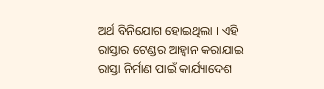ଅର୍ଥ ବିନିଯୋଗ ହୋଇଥିଲା । ଏହି ରାସ୍ତାର ଟେଣ୍ଡର ଆହ୍ୱାନ କରାଯାଇ ରାସ୍ତା ନିର୍ମାଣ ପାଇଁ କାର୍ଯ୍ୟାଦେଶ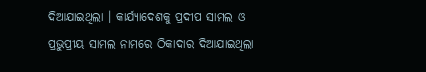ଦିଆଯାଇଥିଲା । କାର୍ଯ୍ୟାଦେଶକୁ ପ୍ରଦୀପ ସାମଲ ଓ ପ୍ରଭୁପ୍ରୀୟ ସାମଲ ନାମରେ ଠିକାଦାର ଦିଆଯାଇଥିଲା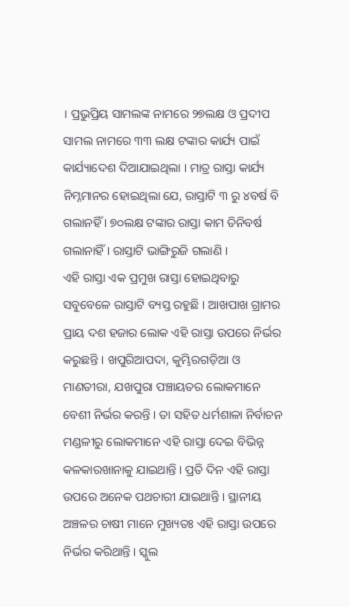। ପ୍ରଭୁପ୍ରିୟ ସାମଲଙ୍କ ନାମରେ ୨୭ଲକ୍ଷ ଓ ପ୍ରଦୀପ ସାମଲ ନାମରେ ୩୩ ଲକ୍ଷ ଟଙ୍କାର କାର୍ଯ୍ୟ ପାଇଁ କାର୍ଯ୍ୟାଦେଶ ଦିଆଯାଇଥିଲା । ମାତ୍ର ରାସ୍ତା କାର୍ଯ୍ୟ ନିମ୍ନମାନର ହୋଇଥିଲା ଯେ, ରାସ୍ତାଟି ୩ ରୁ ୪ବର୍ଷ ବି ଗଲାନହିଁ । ୭୦ଲକ୍ଷ ଟଙ୍କାର ରାସ୍ତା କାମ ତିନିବର୍ଷ ଗଲାନାହିଁ । ରାସ୍ତାଟି ଭାଙ୍ଗିରୁଜି ଗଲାଣି ।
ଏହି ରାସ୍ତା ଏକ ପ୍ରମୁଖ ରାସ୍ତା ହୋଇଥିବାରୁ ସବୁବେଳେ ରାସ୍ତାଟି ବ୍ୟସ୍ତ ରହୁଛି । ଆଖପାଖ ଗ୍ରାମର ପ୍ରାୟ ଦଶ ହଜାର ଲୋକ ଏହି ରାସ୍ତା ଉପରେ ନିର୍ଭର କରୁଛନ୍ତି । ଖପୁରିଆପଦା, କୁମ୍ଭିରଗଡ଼ିଆ ଓ ମାଣତୀରା, ଯଖପୁରା ପଞ୍ଚାୟତର ଲୋକମାନେ ବେଶୀ ନିର୍ଭର କରନ୍ତି । ତା ସହିତ ଧର୍ମଶାଳା ନିର୍ବାଚନ ମଣ୍ଡଳୀରୁ ଲୋକମାନେ ଏହି ରାସ୍ତା ଦେଇ ବିଭିନ୍ନ କଳକାରଖାନାକୁ ଯାଇଥାନ୍ତି । ପ୍ରତି ଦିନ ଏହି ରାସ୍ତା ଉପରେ ଅନେକ ପଥଚାରୀ ଯାଇଥାନ୍ତି । ସ୍ଥାନୀୟ ଅଞ୍ଚଳର ଚାଷୀ ମାନେ ମୁଖ୍ୟତଃ ଏହି ରାସ୍ତା ଉପରେ ନିର୍ଭର କରିଥାନ୍ତି । ସ୍କୁଲ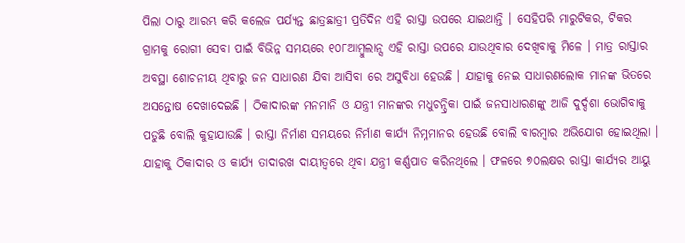ପିଲା ଠାରୁ ଆରମ୍ଭ କରି କଲେଜ ପର୍ଯ୍ୟନ୍ତ ଛାତ୍ରଛାତ୍ରୀ ପ୍ରତିଦିନ ଏହି ରାସ୍ତା ଉପରେ ଯାଇଥାନ୍ତି । ସେହିପରି ମାରୁଟିକର, ଟିକର ଗ୍ରାମକୁ ରୋଗୀ ସେବା ପାଇଁ ବିଭିନ୍ନ ସମୟରେ ୧୦୮ଆମ୍ବୁଲାନ୍ସ ଏହି ରାସ୍ତା ଉପରେ ଯାଉଥିବାର ଦେଖିବାକୁ ମିଳେ । ମାତ୍ର ରାସ୍ତାର ଅବସ୍ଥା ଶୋଚନୀୟ ଥିବାରୁ ଜନ ସାଧାରଣ ଯିବା ଆସିବା ରେ ଅସୁବିଧା ହେଉଛି । ଯାହାକୁ ନେଇ ସାଧାରଣଲୋକ ମାନଙ୍କ ଭିତରେ ଅସନ୍ତୋଷ ଦେଖାଦେଇଛି । ଠିକାଦାରଙ୍କ ମନମାନି ଓ ଯନ୍ତ୍ରୀ ମାନଙ୍କର ମଧୁଚନ୍ଦ୍ରିକା ପାଇଁ ଜନସାଧାରଣଙ୍କୁ ଆଜି ଦୁର୍ଦ୍ଦଶା ଭୋଗିବାକୁ ପଡୁଛି ବୋଲି କୁହାଯାଉଛି । ରାସ୍ତା ନିର୍ମାଣ ସମୟରେ ନିର୍ମାଣ କାର୍ଯ୍ୟ ନିମ୍ନମାନର ହେଉଛି ବୋଲି ବାରମ୍ବାର ଅଭିଯୋଗ ହୋଇଥିଲା । ଯାହାକୁ ଠିକାଦାର ଓ କାର୍ଯ୍ୟ ତାଦାରଖ ଦାୟୀତ୍ୱରେ ଥିବା ଯନ୍ତ୍ରୀ କର୍ଣ୍ଣପାତ କରିନଥିଲେ । ଫଳରେ ୭୦ଲକ୍ଷର ରାସ୍ତା କାର୍ଯ୍ୟର ଆୟୁ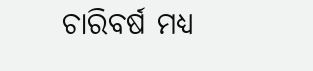ଚାରିବର୍ଷ ମଧ୍ୟ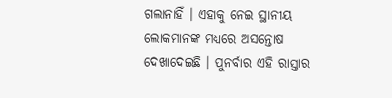ଗଲାନାହିଁ । ଏହାକୁ ନେଇ ସ୍ଥାନୀୟ ଲୋକମାନଙ୍କ ମଧ୍ୟରେ ଅସନ୍ତୋଷ ଦେଖାଦେଇଛି । ପୁନର୍ବାର ଏହି ରାସ୍ତାର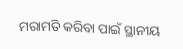ମରାମତି କରିବା ପାଇଁ ସ୍ଥାନୀୟ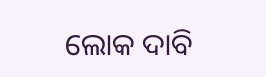ଲୋକ ଦାବି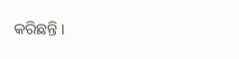କରିଛନ୍ତି ।